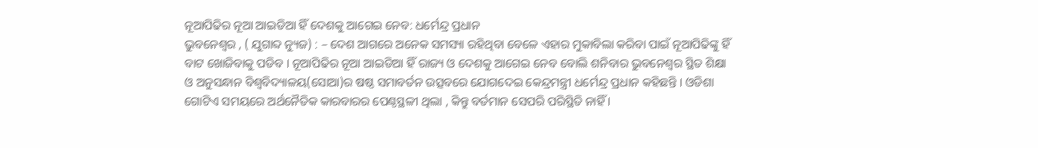ନୂଆପିଢିର ନୂଆ ଆଇଡିଆ ହିଁ ଦେଶକୁ ଆଗେଇ ନେବ: ଧର୍ମେନ୍ଦ୍ର ପ୍ରଧାନ
ଭୁବନେଶ୍ୱର , ( ଯୁଗାବ୍ଦ ନ୍ୟୁଜ) : – ଦେଶ ଆଗରେ ଅନେକ ସମସ୍ୟା ରହିଥିବା ବେଳେ ଏହାର ମୁକାବିଲା କରିବା ପାଇଁ ନୂଆପିଢିଙ୍କୁ ହିଁ ବାଟ ଖୋଜିବାକୁ ପଡିବ । ନୂଆପିଢିର ନୂଆ ଆଇଡିଆ ହିଁ ରାଜ୍ୟ ଓ ଦେଶକୁ ଆଗେଇ ନେବ ବୋଲି ଶନିବାର ଭୁବନେଶ୍ୱର ସ୍ଥିତ ଶିକ୍ଷା ଓ ଅନୁସନ୍ଧାନ ବିଶ୍ୱବିଦ୍ୟାଳୟ(ସୋଆ)ର ଷଷ୍ଠ ସମାବର୍ତନ ଉତ୍ସବରେ ଯୋଗଦେଇ କେନ୍ଦ୍ରମନ୍ତ୍ରୀ ଧର୍ମେନ୍ଦ୍ର ପ୍ରଧାନ କହିଛନ୍ତି । ଓଡିଶା ଗୋଟିଏ ସମୟରେ ଅର୍ଥନୈତିକ କାରବାରର ପେଣ୍ଠସ୍ଥଳୀ ଥିଲା , କିନ୍ତୁ ବର୍ତମାନ ସେପରି ପରିସ୍ଥିତି ନାହିଁ ।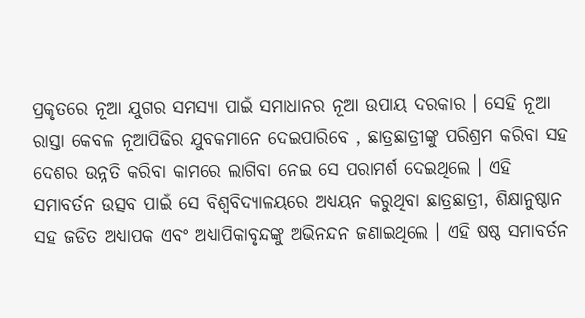ପ୍ରକୃତରେ ନୂଆ ଯୁଗର ସମସ୍ୟା ପାଇଁ ସମାଧାନର ନୂଆ ଉପାୟ ଦରକାର । ସେହି ନୂଆ ରାସ୍ତା କେବଳ ନୂଆପିଢିର ଯୁବକମାନେ ଦେଇପାରିବେ , ଛାତ୍ରଛାତ୍ରୀଙ୍କୁ ପରିଶ୍ରମ କରିବା ସହ ଦେଶର ଉନ୍ନତି କରିବା କାମରେ ଲାଗିବା ନେଇ ସେ ପରାମର୍ଶ ଦେଇଥିଲେ । ଏହି ସମାବର୍ତନ ଉତ୍ସବ ପାଇଁ ସେ ବିଶ୍ୱବିଦ୍ୟାଳୟରେ ଅଧ୍ୟୟନ କରୁଥିବା ଛାତ୍ରଛାତ୍ରୀ, ଶିକ୍ଷାନୁଷ୍ଠାନ ସହ ଜଡିତ ଅଧ୍ୟାପକ ଏବଂ ଅଧ୍ୟାପିକାବୃନ୍ଦଙ୍କୁ ଅଭିନନ୍ଦନ ଜଣାଇଥିଲେ । ଏହି ଷଷ୍ଠ ସମାବର୍ତନ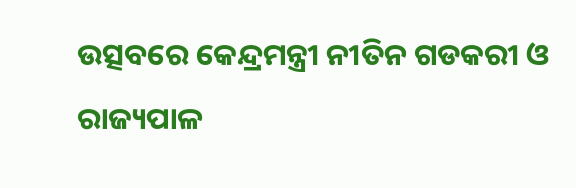ଉତ୍ସବରେ କେନ୍ଦ୍ରମନ୍ତ୍ରୀ ନୀତିନ ଗଡକରୀ ଓ ରାଜ୍ୟପାଳ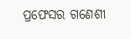ପ୍ରଫେସର ଗଣେଶୀ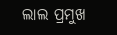ଲାଲ ପ୍ରମୁଖ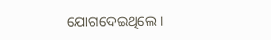ଯୋଗଦେଇଥିଲେ ।